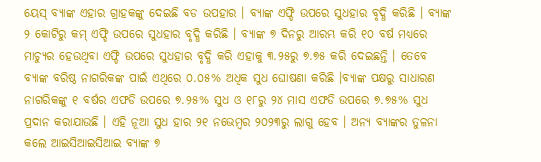ୟେସ୍ ବ୍ୟାଙ୍କ ଏହାର ଗ୍ରାହକଙ୍କୁ ଦେଇଛି ବଡ ଉପହାର । ବ୍ୟାଙ୍କ ଏଫ୍ଡି ଉପରେ ସୁଧହାର ବୃଦ୍ଧି କରିଛି । ବ୍ୟାଙ୍କ ୨ କୋଟିରୁ କମ୍ ଏଫ୍ଡି ଉପରେ ସୁଧହାର ବୃଦ୍ଧି କରିଛି । ବ୍ୟାଙ୍କ ୭ ଦିନରୁ ଆରମ୍ଭ କରି ୧୦ ବର୍ଷ ମଧ୍ୟରେ ମାଚ୍ୟୁର ହେଉଥିବା ଏଫ୍ଡି ଉପରେ ସୁଧହାର ବୃଦ୍ଧି କରି ଏହାକୁ ୩.୨୫ରୁ ୭.୭୫ କରି ଦେଇଛନ୍ତି । ତେବେ ବ୍ୟାଙ୍କ ବରିଷ୍ଠ ନାଗରିକଙ୍କ ପାଇଁ ଏଥିରେ ୦.୦୫% ଅଧିକ ସୁଧ ଘୋଷଣା କରିଛି ।ବ୍ୟାଙ୍କ ପକ୍ଷରୁ ସାଧାରଣ ନାଗରିକଙ୍କୁ ୧ ବର୍ଷର ଏଫଡି ଉପରେ ୭.୨୫% ସୁଧ ଓ ୧୮ରୁ ୨୪ ମାସ ଏଫଡି ଉପରେ ୭.୭୫% ସୁଧ ପ୍ରଦାନ କରାଯାଉଛି । ଏହି ନୂଆ ସୁଧ ହାର ୨୧ ନଭେମ୍ବର ୨୦୨୩ରୁ ଲାଗୁ ହେବ । ଅନ୍ୟ ବ୍ୟାଙ୍କର ତୁଳନା କଲେ ଆଇସିଆଇସିଆଇ ବ୍ୟାଙ୍କ ୭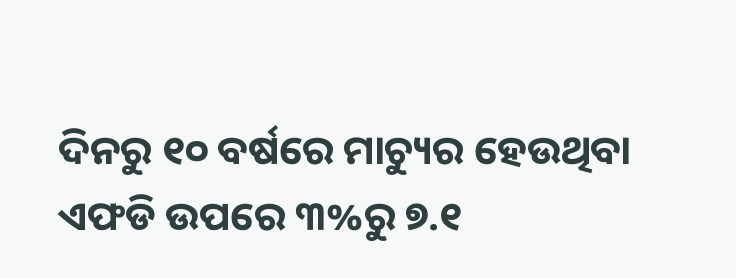ଦିନରୁ ୧୦ ବର୍ଷରେ ମାଚ୍ୟୁର ହେଉଥିବା ଏଫଡି ଉପରେ ୩%ରୁ ୭.୧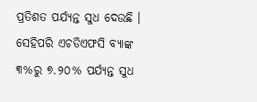ପ୍ରତିଶତ ପର୍ଯ୍ୟନ୍ତ ସୁଧ ଦେଉଛି । ସେହିପରି ଏଚଡିଏଫସି ବ୍ୟାଙ୍କ ୩%ରୁ ୭.୨୦% ପର୍ଯ୍ୟନ୍ତ ସୁଧ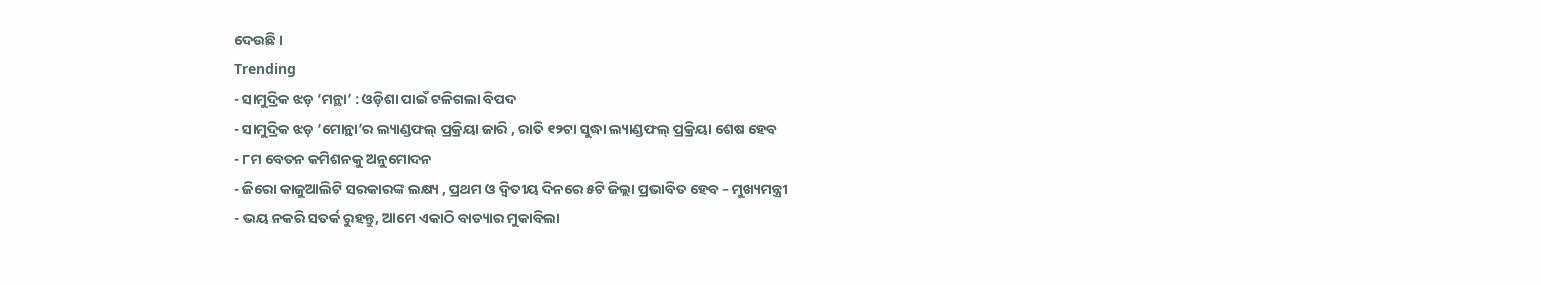ଦେଉଛି ।
Trending
- ସାମୁଦ୍ରିକ ଝଡ଼ ‘ମନ୍ଥା’ : ଓଡ଼ିଶା ପାଇଁ ଟଳିଗଲା ବିପଦ
- ସାମୁଦ୍ରିକ ଝଡ଼ ‘ମୋନ୍ଥା’ର ଲ୍ୟାଣ୍ଡଫଲ୍ ପ୍ରକ୍ରିୟା ଜାରି , ରାତି ୧୨ଟା ସୁଦ୍ଧା ଲ୍ୟାଣ୍ଡଫଲ୍ ପ୍ରକ୍ରିୟା ଶେଷ ହେବ
- ୮ମ ବେତନ କମିଶନକୁ ଅନୁମୋଦନ
- ଜିରୋ କାଜୁଆଲିଟି ସରକାରଙ୍କ ଲକ୍ଷ୍ୟ , ପ୍ରଥମ ଓ ଦ୍ୱିତୀୟ ଦିନରେ ୫ଟି ଜିଲ୍ଲା ପ୍ରଭାବିତ ହେବ – ମୁଖ୍ୟମନ୍ତ୍ରୀ
- ଭୟ ନକରି ସତର୍କ ରୁହନ୍ତୁ, ଆମେ ଏକାଠି ବାତ୍ୟାର ମୁକାବିଲା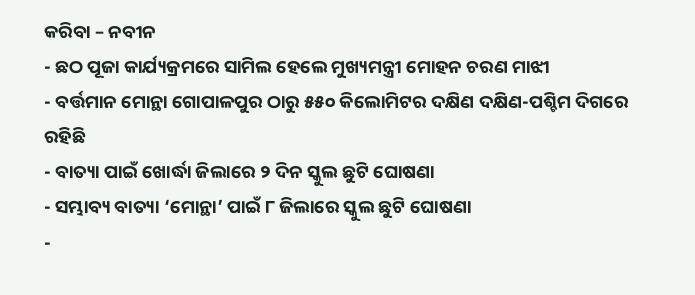କରିବା – ନବୀନ
- ଛଠ ପୂଜା କାର୍ଯ୍ୟକ୍ରମରେ ସାମିଲ ହେଲେ ମୁଖ୍ୟମନ୍ତ୍ରୀ ମୋହନ ଚରଣ ମାଝୀ
- ବର୍ତ୍ତମାନ ମୋନ୍ଥା ଗୋପାଳପୁର ଠାରୁ ୫୫୦ କିଲୋମିଟର ଦକ୍ଷିଣ ଦକ୍ଷିଣ-ପଶ୍ଚିମ ଦିଗରେ ରହିଛି
- ବାତ୍ୟା ପାଇଁ ଖୋର୍ଦ୍ଧା ଜିଲାରେ ୨ ଦିନ ସ୍କୁଲ ଛୁଟି ଘୋଷଣା
- ସମ୍ଭାବ୍ୟ ବାତ୍ୟା ‘ମୋନ୍ଥା’ ପାଇଁ ୮ ଜିଲାରେ ସ୍କୁଲ ଛୁଟି ଘୋଷଣା
-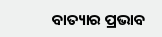ବାତ୍ୟାର ପ୍ରଭାବ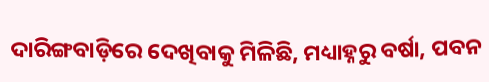ଦାରିଙ୍ଗବାଡ଼ିରେ ଦେଖିବାକୁ ମିଳିଛି, ମଧ୍ୟାହ୍ନରୁ ବର୍ଷା, ପବନ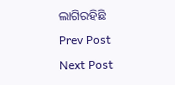ଲାଗିରହିଛି
Prev Post
Next Post